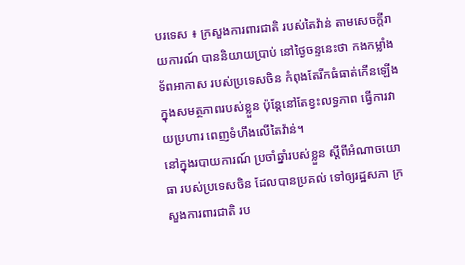បរទេស ៖ ក្រសួងការពារជាតិ របស់តៃវ៉ាន់ តាមសេចក្តីរាយការណ៍ បាននិយាយប្រាប់ នៅថ្ងៃចន្ទនេះថា កងកម្លាំងទ័ពអាកាស របស់ប្រទេសចិន កំពុងតែរីកធំធាត់កើនឡើង ក្នុងសមត្ថភាពរបស់ខ្លួន ប៉ុន្តែនៅតែខ្វះលទ្ធភាព ធ្វើការវាយប្រហារ ពេញទំហឹងលើតៃវ៉ាន់។
នៅក្នុងរបាយការណ៍ ប្រចាំឆ្នាំរបស់ខ្លួន ស្តីពីអំណាចយោធា របស់ប្រទេសចិន ដែលបានប្រគល់ ទៅឲ្យរដ្ឋសភា ក្រសួងការពារជាតិ រប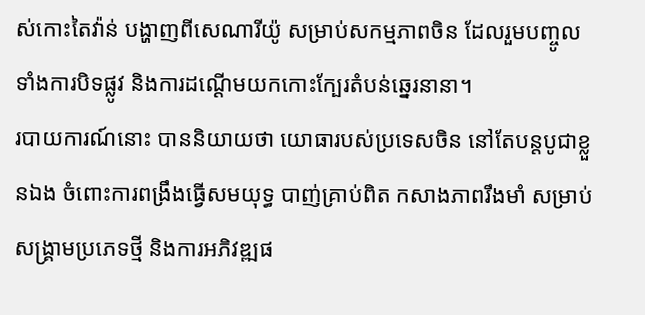ស់កោះតៃវ៉ាន់ បង្ហាញពីសេណារីយ៉ូ សម្រាប់សកម្មភាពចិន ដែលរួមបញ្ចូលទាំងការបិទផ្លូវ និងការដណ្ដើមយកកោះក្បែរតំបន់ឆ្នេរនានា។
របាយការណ៍នោះ បាននិយាយថា យោធារបស់ប្រទេសចិន នៅតែបន្តបូជាខ្លួនឯង ចំពោះការពង្រឹងធ្វើសមយុទ្ធ បាញ់គ្រាប់ពិត កសាងភាពរឹងមាំ សម្រាប់សង្គ្រាមប្រភេទថ្មី និងការអភិវឌ្ឍផ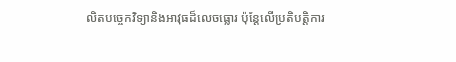លិតបច្ចេកវិទ្យានិងអាវុធដ៏លេចធ្លោរ ប៉ុន្តែលើប្រតិបត្តិការ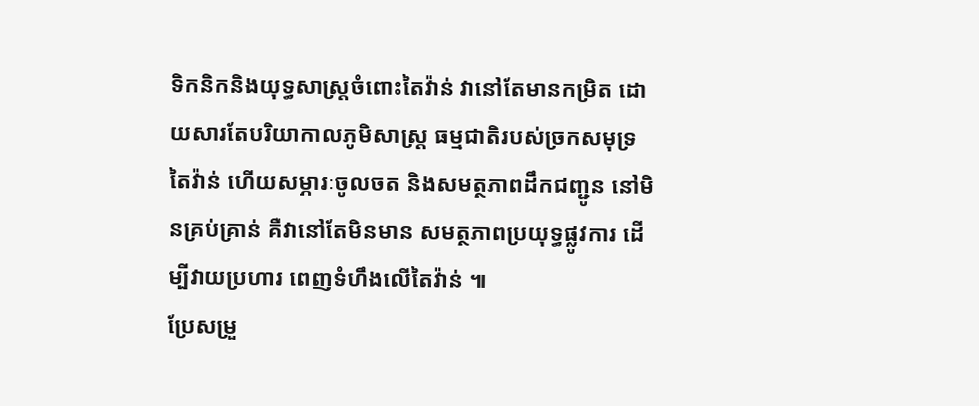ទិកនិកនិងយុទ្ធសាស្ត្រចំពោះតៃវ៉ាន់ វានៅតែមានកម្រិត ដោយសារតែបរិយាកាលភូមិសាស្ត្រ ធម្មជាតិរបស់ច្រកសមុទ្រ តៃវ៉ាន់ ហើយសម្ភារៈចូលចត និងសមត្ថភាពដឹកជញ្ជូន នៅមិនគ្រប់គ្រាន់ គឺវានៅតែមិនមាន សមត្ថភាពប្រយុទ្ធផ្លូវការ ដើម្បីវាយប្រហារ ពេញទំហឹងលើតៃវ៉ាន់ ៕
ប្រែសម្រួ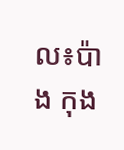ល៖ប៉ាង កុង